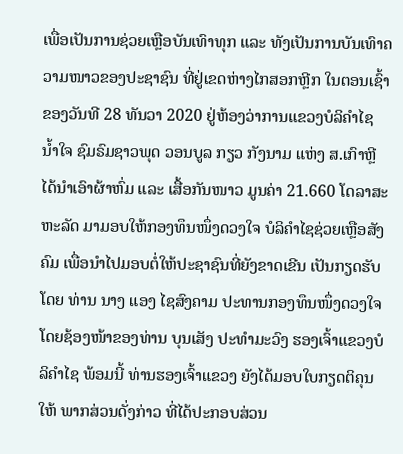ເພື່ອເປັນການຊ່ວຍເຫຼືອບັນເທົາທຸກ ແລະ ທັງເປັນການບັນເທົາຄວາມໜາວຂອງປະຊາຊົນ ທີ່ຢູ່ເຂດຫ່າງໄກສອກຫຼີກ ໃນຕອນເຊົ້າຂອງວັນທີ 28 ທັນວາ 2020 ຢູ່ຫ້ອງວ່າການແຂວງບໍລິຄຳໄຊ ນ້ຳໃຈ ຊົມຣົມຊາວພຸດ ວອນບູລ ກຽວ ກັງນາມ ແຫ່ງ ສ.ເກົາຫຼີ ໄດ້ນຳເອົາຜ້າຫົ່ມ ແລະ ເສື້ອກັນໜາວ ມູນຄ່າ 21.660 ໂດລາສະຫະລັດ ມາມອບໃຫ້ກອງທຶນໜຶ່ງດວງໃຈ ບໍລິຄຳໄຊຊ່ວຍເຫຼືອສັງຄົມ ເພື່ອນຳໄປມອບຕໍ່ໃຫ້ປະຊາຊົນທີ່ຍັງຂາດເຂີນ ເປັນກຽດຮັບໂດຍ ທ່ານ ນາງ ແອງ ໄຊສົງຄາມ ປະທານກອງທຶນໜຶ່ງດວງໃຈ ໂດຍຊ້ອງໜ້າຂອງທ່ານ ບຸນເສັງ ປະທຳມະວົງ ຮອງເຈົ້າແຂວງບໍລິຄຳໄຊ ພ້ອມນີ້ ທ່ານຮອງເຈົ້າແຂວງ ຍັງໄດ້ມອບໃບກຽດຕິຄຸນໃຫ້ ພາກສ່ວນດັ່ງກ່າວ ທີ່ໄດ້ປະກອບສ່ວນ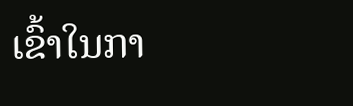ເຂົ້າໃນກາ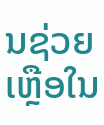ນຊ່ວຍເຫຼືອໃນ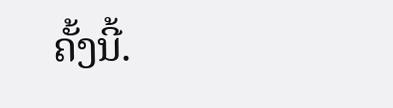ຄັ້ງນີ້.